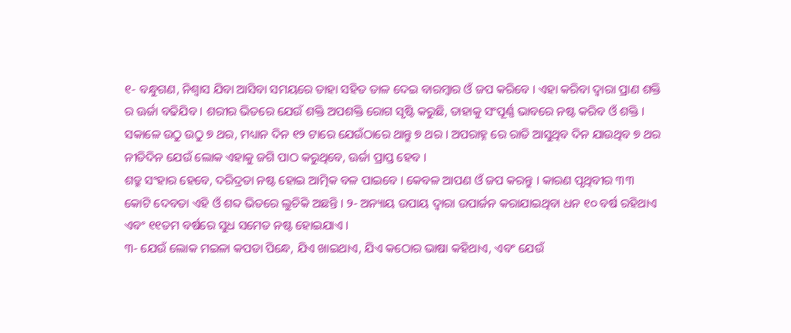୧- ବନ୍ଧୁଗଣ, ନିଶ୍ଵାସ ଯିବା ଆସିବା ସମୟରେ ତାହା ସହିତ ତାଳ ଦେଇ ବାରମ୍ବାର ଓଁ ଜପ କରିବେ । ଏହା କରିବା ଦ୍ଵାରା ପ୍ରାଣ ଶକ୍ତି ର ଊର୍ଜା ବଢିଯିବ । ଶରୀର ଭିତରେ ଯେଉଁ ଶକ୍ତି ଅପଶକ୍ତି ରୋଗ ସୃଷ୍ଟି କରୁଛି, ତାହାକୁ ସଂପୂର୍ଣ୍ଣ ଭାବରେ ନଷ୍ଟ କରିବ ଓଁ ଶକ୍ତି । ସକାଳେ ଉଠୁ ଉଠୁ ୭ ଥର, ମଧ୍ୟାନ ଦିନ ୧୨ ଟାରେ ଯେଉଁଠାରେ ଥାନ୍ତୁ ୭ ଥର । ଅପରାହ୍ନ ରେ ରାତି ଆସୁଥିବ ଦିନ ଯାଉଥିବ ୭ ଥର ନୀତିଦିନ ଯେଉଁ ଲୋକ ଏହାକୁ ଜଗି ପାଠ କରୁଥିବେ, ଊର୍ଜା ପ୍ରାପ୍ତ ହେବ ।
ଶତ୍ରୁ ସଂହାର ହେବେ, ଦରିଦ୍ରତା ନଷ୍ଟ ହୋଇ ଆତ୍ମିକ ବଳ ପାଇବେ । କେବଳ ଆପଣ ଓଁ ଜପ କରନ୍ତୁ । କାରଣ ପୃଥିବୀର ୩୩ କୋଟି ଦେବତା ଏହି ଓଁ ଶବ୍ଦ ଭିତରେ ଲୁଚିକି ଅଛନ୍ତି । ୨- ଅନ୍ୟାୟ ଉପାୟ ଦ୍ଵାରା ଉପାର୍ଜନ କରାଯାଇଥିବା ଧନ ୧୦ ବର୍ଷ ରହିଥାଏ ଏବଂ ୧୧ତମ ବର୍ଷରେ ସୁଧ ସମେତ ନଷ୍ଟ ହୋଇଯାଏ ।
୩- ଯେଉଁ ଲୋକ ମଇଳା କପଡା ପିନ୍ଧେ, ଯିଏ ଖାଇଥାଏ, ଯିଏ କଠୋର ଭାଷା କହିଥାଏ, ଏବଂ ଯେଉଁ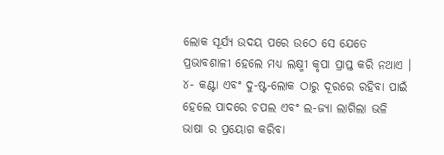ଲୋକ ସୂର୍ଯ୍ୟ ଉଦୟ ପରେ ଉଠେ ସେ ଯେତେ ପ୍ରଭାବଶାଳୀ ହେଲେ ମଧ୍ୟ ଲକ୍ଷ୍ମୀ କୃପା ପ୍ରାପ୍ତ କରି ନଥାଏ ।
୪- କଣ୍ଟା ଏବଂ ଦୁ-ଷ୍ଟ-ଲୋକ ଠାରୁ ଦୂରରେ ରହିବା ପାଇଁ ହେଲେ ପାଦରେ ଚପଲ ଏବଂ ଲ-ଜ୍ୟା ଲାଗିଲା ଭଳି ଭାଷା ର ପ୍ରୟୋଗ କରିବା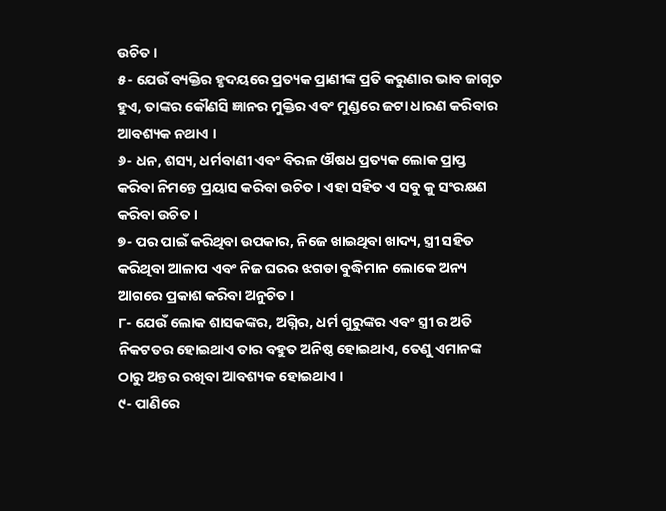ଉଚିତ ।
୫- ଯେଉଁ ବ୍ୟକ୍ତିର ହୃଦୟରେ ପ୍ରତ୍ୟକ ପ୍ରାଣୀଙ୍କ ପ୍ରତି କରୁଣାର ଭାବ ଜାଗୃତ ହୁଏ, ତାଙ୍କର କୌଣସି ଜ୍ଞାନର ମୁକ୍ତିର ଏବଂ ମୁଣ୍ଡରେ ଜଟା ଧାରଣ କରିବାର ଆବଶ୍ୟକ ନଥାଏ ।
୬- ଧନ, ଶସ୍ୟ, ଧର୍ମବାଣୀ ଏବଂ ବିରଳ ଔଷଧ ପ୍ରତ୍ୟକ ଲୋକ ପ୍ରାପ୍ତ କରିବା ନିମନ୍ତେ ପ୍ରୟାସ କରିବା ଉଚିତ । ଏହା ସହିତ ଏ ସବୁ କୁ ସଂରକ୍ଷଣ କରିବା ଉଚିତ ।
୭- ପର ପାଇଁ କରିଥିବା ଉପକାର, ନିଜେ ଖାଇଥିବା ଖାଦ୍ୟ, ସ୍ତ୍ରୀ ସହିତ କରିଥିବା ଆଳାପ ଏବଂ ନିଜ ଘରର ଝଗଡା ବୁଦ୍ଧିମାନ ଲୋକେ ଅନ୍ୟ ଆଗରେ ପ୍ରକାଶ କରିବା ଅନୁଚିତ ।
୮- ଯେଉଁ ଲୋକ ଶାସକଙ୍କର, ଅଗ୍ନିର, ଧର୍ମ ଗୁରୁଙ୍କର ଏବଂ ସ୍ତ୍ରୀ ର ଅତି ନିକଟତର ହୋଇଥାଏ ତାର ବହୁତ ଅନିଷ୍ଠ ହୋଇଥାଏ, ତେଣୁ ଏମାନଙ୍କ ଠାରୁ ଅନ୍ତର ରଖିବା ଆବଶ୍ୟକ ହୋଇଥାଏ ।
୯- ପାଣିରେ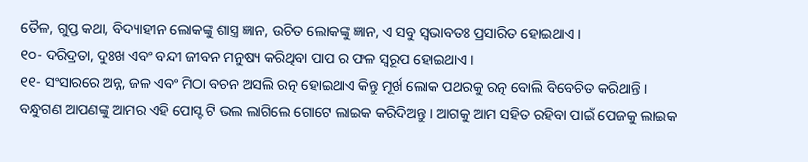ତୈଳ, ଗୁପ୍ତ କଥା, ବିଦ୍ୟାହୀନ ଲୋକଙ୍କୁ ଶାସ୍ତ୍ର ଜ୍ଞାନ, ଉଚିତ ଲୋକଙ୍କୁ ଜ୍ଞାନ, ଏ ସବୁ ସ୍ଵଭାବତଃ ପ୍ରସାରିତ ହୋଇଥାଏ ।
୧୦- ଦରିଦ୍ରତା, ଦୁଃଖ ଏବଂ ବନ୍ଦୀ ଜୀବନ ମନୁଷ୍ୟ କରିଥିବା ପାପ ର ଫଳ ସ୍ୱରୂପ ହୋଇଥାଏ ।
୧୧- ସଂସାରରେ ଅନ୍ନ, ଜଳ ଏବଂ ମିଠା ବଚନ ଅସଲି ରତ୍ନ ହୋଇଥାଏ କିନ୍ତୁ ମୂର୍ଖ ଲୋକ ପଥରକୁ ରତ୍ନ ବୋଲି ବିବେଚିତ କରିଥାନ୍ତି । ବନ୍ଧୁଗଣ ଆପଣଙ୍କୁ ଆମର ଏହି ପୋସ୍ଟ ଟି ଭଲ ଲାଗିଲେ ଗୋଟେ ଲାଇକ କରିଦିଅନ୍ତୁ । ଆଗକୁ ଆମ ସହିତ ରହିବା ପାଇଁ ପେଜକୁ ଲାଇକ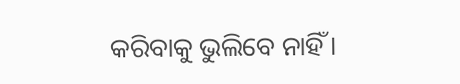କରିବାକୁ ଭୁଲିବେ ନାହିଁ ।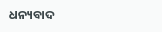ଧନ୍ୟବାଦ